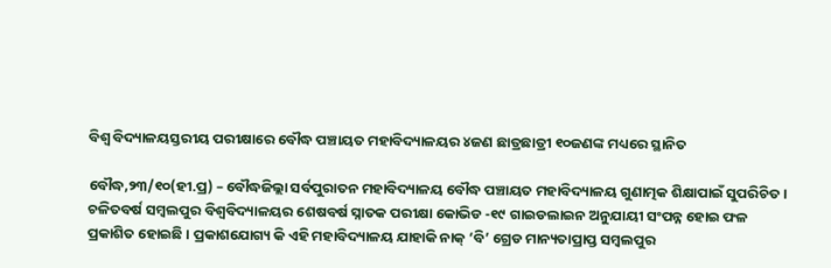ବିଶ୍ୱ ବିଦ୍ୟାଳୟସ୍ତରୀୟ ପରୀକ୍ଷାରେ ବୌଦ୍ଧ ପଞ୍ଚାୟତ ମହାବିଦ୍ୟାଳୟର ୪ଜଣ ଛାତ୍ରଛାତ୍ରୀ ୧୦ଜଣଙ୍କ ମଧ୍ୟରେ ସ୍ଥାନିତ

ବୌଦ୍ଧ,୨୩/୧୦(ହୀ.ପ୍ର) – ବୌଦ୍ଧଜିଲ୍ଲା ସର୍ବପୁରାତନ ମହାବିଦ୍ୟାଳୟ ବୌଦ୍ଧ ପଞ୍ଚାୟତ ମହାବିଦ୍ୟାଳୟ ଗୁଣାତ୍ମକ ଶିକ୍ଷାପାଇଁ ସୁପରିଚିତ । ଚଳିତବର୍ଷ ସମ୍ବଲପୁର ବିଶ୍ୱବିଦ୍ୟାଳୟର ଶେଷବର୍ଷ ସ୍ନାତକ ପରୀକ୍ଷା କୋଭିଡ -୧୯ ଗାଇଡଲାଇନ ଅନୁଯାୟୀ ସଂପନ୍ନ ହୋଇ ଫଳ ପ୍ରକାଶିତ ହୋଇଛି । ପ୍ରକାଶଯୋଗ୍ୟ କି ଏହି ମହାବିଦ୍ୟାଳୟ ଯାହାକି ନାକ୍ ‘ବି’ ଗ୍ରେଡ ମାନ୍ୟତାପ୍ରାପ୍ତ ସମ୍ବଲପୁର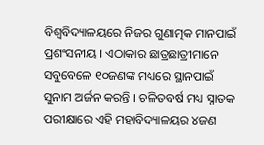ବିଶ୍ୱବିଦ୍ୟାଳୟରେ ନିଜର ଗୁଣାତ୍ମକ ମାନପାଇଁ ପ୍ରଶଂସନୀୟ । ଏଠାକାର ଛାତ୍ରଛାତ୍ରୀମାନେ ସବୁବେଳେ ୧୦ଜଣଙ୍କ ମଧ୍ୟରେ ସ୍ଥାନପାଇଁ ସୁନାମ ଅର୍ଜନ କରନ୍ତି । ଚଳିତବର୍ଷ ମଧ୍ୟ ସ୍ନାତକ ପରୀକ୍ଷାରେ ଏହି ମହାବିଦ୍ୟାଳୟର ୪ଜଣ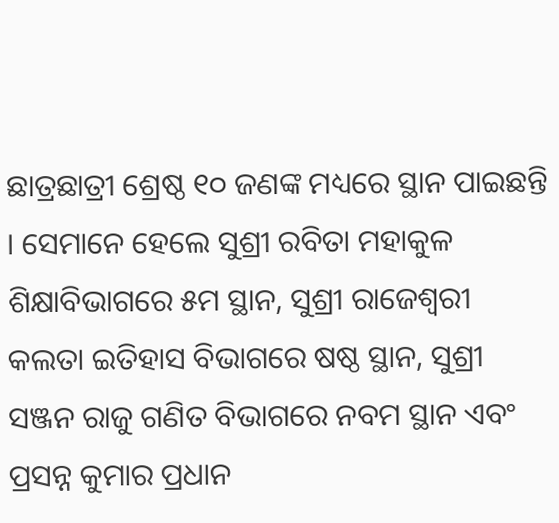ଛାତ୍ରଛାତ୍ରୀ ଶ୍ରେଷ୍ଠ ୧୦ ଜଣଙ୍କ ମଧ୍ୟରେ ସ୍ଥାନ ପାଇଛନ୍ତି । ସେମାନେ ହେଲେ ସୁଶ୍ରୀ ରବିତା ମହାକୁଳ ଶିକ୍ଷାବିଭାଗରେ ୫ମ ସ୍ଥାନ, ସୁଶ୍ରୀ ରାଜେଶ୍ୱରୀ କଲତା ଇତିହାସ ବିଭାଗରେ ଷଷ୍ଠ ସ୍ଥାନ, ସୁଶ୍ରୀ ସଞ୍ଜନ ରାଜୁ ଗଣିତ ବିଭାଗରେ ନବମ ସ୍ଥାନ ଏବଂ ପ୍ରସନ୍ନ କୁମାର ପ୍ରଧାନ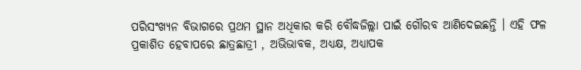ପରିସଂଖ୍ୟନ ବିଭାଗରେ ପ୍ରଥମ ସ୍ଥାନ ଅଧିକାର କରି ବୌଦ୍ଧଜିଲ୍ଲା ପାଇଁ ଗୌରବ ଆଣିଦେଇଛନ୍ତି । ଏହି ଫଳ ପ୍ରକାଶିତ ହେବାପରେ ଛାତ୍ରଛାତ୍ରୀ , ଅଭିଭାବକ, ଅଧ୍ୟକ୍ଷ, ଅଧ୍ୟାପକ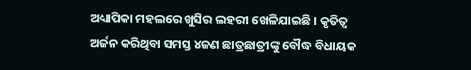ଅଧ୍ୟାପିକା ମହଲରେ ଖୁସିର ଲହରୀ ଖେଳିଯାଇଛି । କୃତିତ୍ୱ ଅର୍ଜନ କରିଥିବା ସମସ୍ତ ୪ଜଣ ଛାତ୍ରଛାତ୍ରୀଙ୍କୁ ବୌଦ୍ଧ ବିଧାୟକ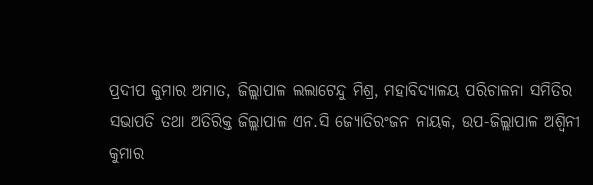ପ୍ରଦୀପ କୁମାର ଅମାତ, ଜିଲ୍ଲାପାଳ ଲଲାଟେନ୍ଦୁ ମିଶ୍ର, ମହାବିଦ୍ୟାଳୟ ପରିଚାଳନା ସମିତିର ସଭାପତି ତଥା ଅତିରିକ୍ତ ଜିଲ୍ଲାପାଳ ଏନ.ସି ଜ୍ୟୋତିରଂଜନ ନାୟକ, ଉପ-ଜିଲ୍ଲାପାଳ ଅଶ୍ୱିନୀ କୁମାର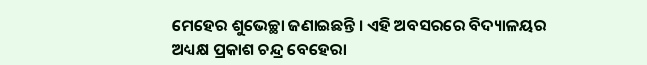ମେହେର ଶୁଭେଚ୍ଛା ଜଣାଇଛନ୍ତି । ଏହି ଅବସରରେ ବିଦ୍ୟାଳୟର ଅଧ୍ୟକ୍ଷ ପ୍ରକାଶ ଚନ୍ଦ୍ର ବେହେରା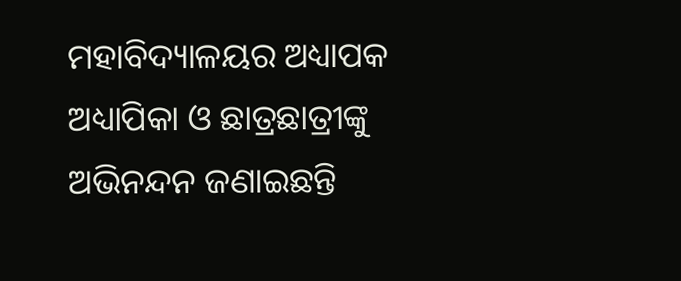ମହାବିଦ୍ୟାଳୟର ଅଧ୍ୟାପକ ଅଧ୍ୟାପିକା ଓ ଛାତ୍ରଛାତ୍ରୀଙ୍କୁ ଅଭିନନ୍ଦନ ଜଣାଇଛନ୍ତି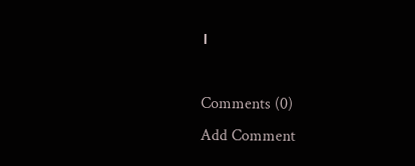।

Comments (0)
Add Comment